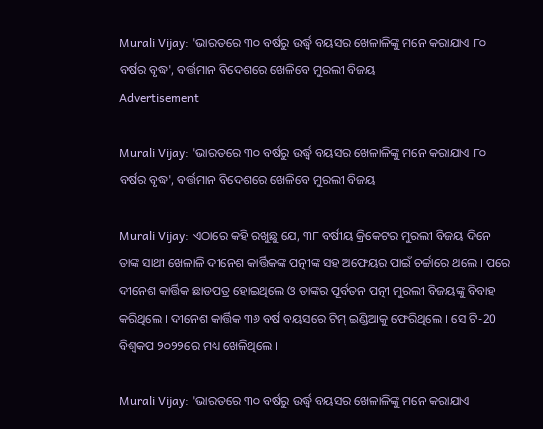Murali Vijay: 'ଭାରତରେ ୩୦ ବର୍ଷରୁ ଉର୍ଦ୍ଧ୍ୱ ବୟସର ଖେଳାଳିଙ୍କୁ ମନେ କରାଯାଏ ୮୦ ବର୍ଷର ବୃଦ୍ଧ', ବର୍ତ୍ତମାନ ବିଦେଶରେ ଖେଳିବେ ମୁରଲୀ ବିଜୟ
Advertisement

Murali Vijay: 'ଭାରତରେ ୩୦ ବର୍ଷରୁ ଉର୍ଦ୍ଧ୍ୱ ବୟସର ଖେଳାଳିଙ୍କୁ ମନେ କରାଯାଏ ୮୦ ବର୍ଷର ବୃଦ୍ଧ', ବର୍ତ୍ତମାନ ବିଦେଶରେ ଖେଳିବେ ମୁରଲୀ ବିଜୟ

Murali Vijay: ଏଠାରେ କହି ରଖୁଛୁ ଯେ, ୩୮ ବର୍ଷୀୟ କ୍ରିକେଟର ମୁରଲୀ ବିଜୟ ଦିନେ ତାଙ୍କ ସାଥୀ ଖେଳାଳି ଦୀନେଶ କାର୍ତ୍ତିକଙ୍କ ପତ୍ନୀଙ୍କ ସହ ଅଫେୟର ପାଇଁ ଚର୍ଚ୍ଚାରେ ଥଲେ । ପରେ ଦୀନେଶ କାର୍ତ୍ତିକ ଛାଡପତ୍ର ହୋଇଥିଲେ ଓ ତାଙ୍କର ପୂର୍ବତନ ପତ୍ନୀ ମୁରଲୀ ବିଜୟଙ୍କୁ ବିବାହ କରିଥିଲେ । ଦୀନେଶ କାର୍ତ୍ତିକ ୩୬ ବର୍ଷ ବୟସରେ ଟିମ୍ ଇଣ୍ଡିଆକୁ ଫେରିଥିଲେ । ସେ ଟି-20 ବିଶ୍ୱକପ ୨୦୨୨ରେ ମଧ୍ୟ ଖେଳିଥିଲେ ।

Murali Vijay: 'ଭାରତରେ ୩୦ ବର୍ଷରୁ ଉର୍ଦ୍ଧ୍ୱ ବୟସର ଖେଳାଳିଙ୍କୁ ମନେ କରାଯାଏ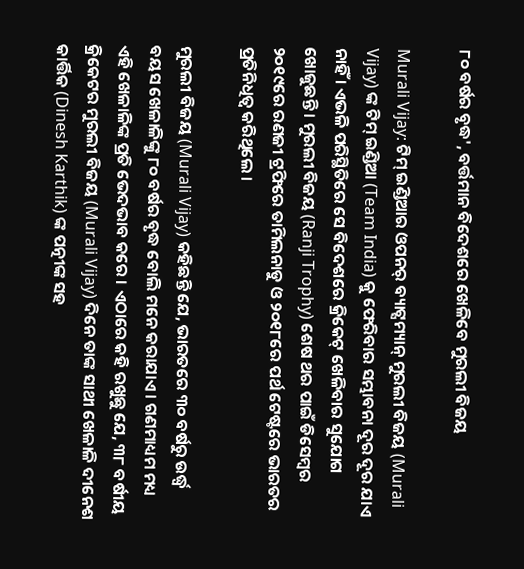୮୦ ବର୍ଷର ବୃଦ୍ଧ', ବର୍ତ୍ତମାନ ବିଦେଶରେ ଖେଳିବେ ମୁରଲୀ ବିଜୟ

Murali Vijay: ଟିମ୍ ଇଣ୍ଡିଆର ଓପନର୍ ବ୍ୟାଟ୍ସମ୍ୟାନ୍ ମୁରଲୀ ବିଜୟ (Murali Vijay) ଙ୍କ ଟିମ୍ ଇଣ୍ଡିଆ (Team India) କୁ ଫେରିବାର ସମ୍ଭାବନା ଦୂର ଦୂର ଯାଏ ନାହିଁ । ଏଭଳି ପରିସ୍ଥିତିରେ ସେ ବିଦେଶରେ କ୍ରିକେଟ୍ ଖେଳିବାର ସୁଯୋଗ ଖୋଜୁଛନ୍ତି । ମୁରଲୀ ବିଜୟ (Ranji Trophy) ଶେଷ ଥର ପାଇଁ ଡିସେମ୍ବର ୨୦୧୯ରେ ରଣଜୀ ଟ୍ରଫିରେ ତାମିଲନାଡୁ ଓ ୨୦୧୮ରେ ପର୍ଥ ଟେଷ୍ଟରେ ଭାରତର ପ୍ରତିନିଧିତ୍ୱ କରିଥିଲେ ।

ମୁରଲୀ ବିଜୟ (Murali Vijay) କହିଛନ୍ତି ଯେ, ଭାରତରେ ୩୦ ବର୍ଷରୁ ଉର୍ଦ୍ଧ୍ୱ ବୟସ ଖେଳାଳିଙ୍କୁ ୮୦ ବର୍ଷର ବୃଦ୍ଧ ବୋଲି ମନେ କରାଯାଏ । ଗଣମାଧ୍ୟମ ମଧ୍ୟ ଏହି ଖେଳାଳିଙ୍କ ପ୍ରତି ଭେଦଭାବ କରେ । ଏଠାରେ କହି ରଖୁଛୁ ଯେ, ୩୮ ବର୍ଷୀୟ କ୍ରିକେଟର ମୁରଲୀ ବିଜୟ (Murali Vijay) ଦିନେ ତାଙ୍କ ସାଥୀ ଖେଳାଳି ଦୀନେଶ କାର୍ତ୍ତିକ (Dinesh Karthik) ଙ୍କ ପତ୍ନୀଙ୍କ ସହ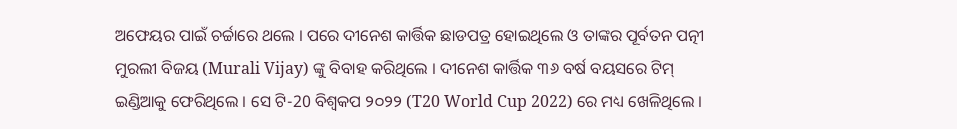ଅଫେୟର ପାଇଁ ଚର୍ଚ୍ଚାରେ ଥଲେ । ପରେ ଦୀନେଶ କାର୍ତ୍ତିକ ଛାଡପତ୍ର ହୋଇଥିଲେ ଓ ତାଙ୍କର ପୂର୍ବତନ ପତ୍ନୀ ମୁରଲୀ ବିଜୟ (Murali Vijay) ଙ୍କୁ ବିବାହ କରିଥିଲେ । ଦୀନେଶ କାର୍ତ୍ତିକ ୩୬ ବର୍ଷ ବୟସରେ ଟିମ୍ ଇଣ୍ଡିଆକୁ ଫେରିଥିଲେ । ସେ ଟି-20 ବିଶ୍ୱକପ ୨୦୨୨ (T20 World Cup 2022) ରେ ମଧ୍ୟ ଖେଳିଥିଲେ ।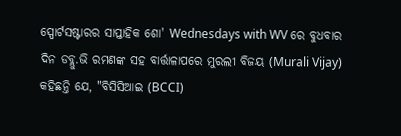ସ୍ପୋର୍ଟସଷ୍ଟାରର ସାପ୍ତାହିକ ଶୋ' Wednesdays with WV ରେ ବୁଧବାର ଦିନ ଡବ୍ଲୁ.ଭି ରମଣଙ୍କ ସହ ବାର୍ତ୍ତାଳାପରେ ମୁରଲୀ ବିଜୟ (Murali Vijay) କହିଛନ୍ତି ଯେ, "ବିସିସିଆଇ (BCCI)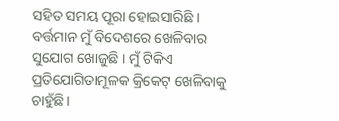ସହିତ ସମୟ ପୂରା ହୋଇସାରିଛି । ବର୍ତ୍ତମାନ ମୁଁ ବିଦେଶରେ ଖେଳିବାର ସୁଯୋଗ ଖୋଜୁଛି । ମୁଁ ଟିକିଏ ପ୍ରତିଯୋଗିତାମୂଳକ କ୍ରିକେଟ୍ ଖେଳିବାକୁ ଚାହୁଁଛି ।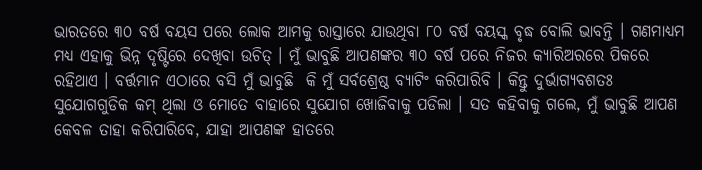ଭାରତରେ ୩୦ ବର୍ଷ ବୟସ ପରେ ଲୋକ ଆମକୁ ରାସ୍ତାରେ ଯାଉଥିବା ୮୦ ବର୍ଷ ବୟସ୍କ ବୃଦ୍ଧ ବୋଲି ଭାବନ୍ତି । ଗଣମାଧ୍ୟମ ମଧ୍ୟ ଏହାକୁ ଭିନ୍ନ ଦୃଷ୍ଟିରେ ଦେଖିବା ଉଚିତ୍ । ମୁଁ ଭାବୁଛି ଆପଣଙ୍କର ୩୦ ବର୍ଷ ପରେ ନିଜର କ୍ୟାରିଅରରେ ପିକରେ ରହିଥାଏ । ବର୍ତ୍ତମାନ ଏଠାରେ ବସି ମୁଁ ଭାବୁଛି  କି ମୁଁ ସର୍ବଶ୍ରେଷ୍ଠ ବ୍ୟାଟିଂ କରିପାରିବି । କିନ୍ତୁ ଦୁର୍ଭାଗ୍ୟବଶତଃ ସୁଯୋଗଗୁଡିକ କମ୍ ଥିଲା ଓ ମୋତେ ବାହାରେ ସୁଯୋଗ ଖୋଜିବାକୁ ପଡିଲା । ସତ କହିବାକୁ ଗଲେ, ମୁଁ ଭାବୁଛି ଆପଣ କେବଳ ତାହା କରିପାରିବେ, ଯାହା ଆପଣଙ୍କ ହାତରେ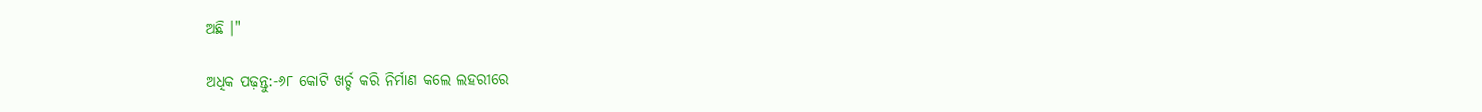ଅଛି ।"

ଅଧିକ ପଢ଼ନ୍ତୁ:-୬୮ କୋଟି ଖର୍ଚ୍ଚ କରି ନିର୍ମାଣ କଲେ ଲହରୀରେ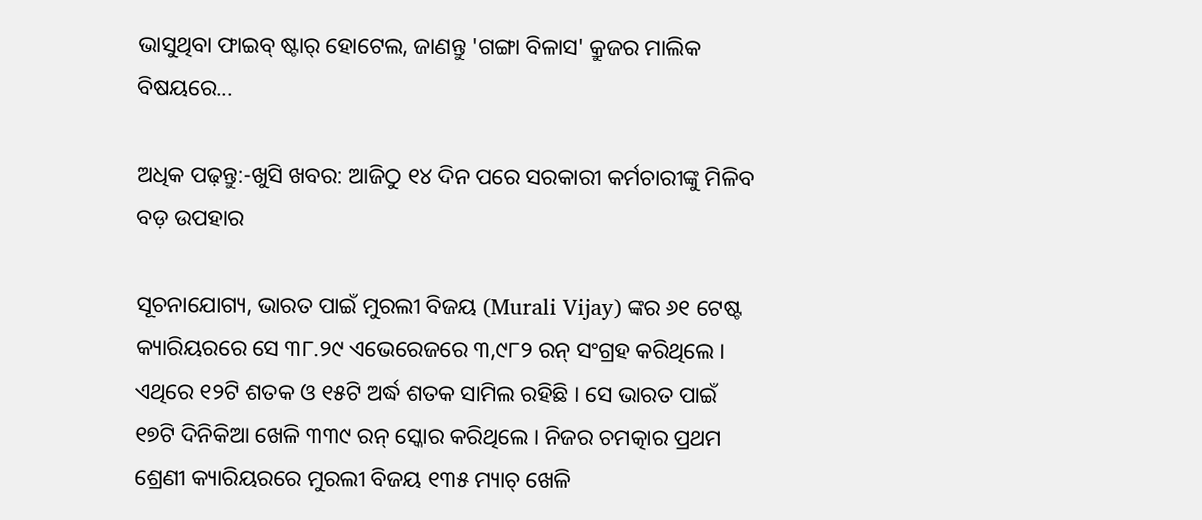ଭାସୁଥିବା ଫାଇବ୍ ଷ୍ଟାର୍ ହୋଟେଲ, ଜାଣନ୍ତୁ 'ଗଙ୍ଗା ବିଳାସ' କ୍ରୁଜର ମାଲିକ ବିଷୟରେ...

ଅଧିକ ପଢ଼ନ୍ତୁ:-ଖୁସି ଖବର: ଆଜିଠୁ ୧୪ ଦିନ ପରେ ସରକାରୀ କର୍ମଚାରୀଙ୍କୁ ମିଳିବ ବଡ଼ ଉପହାର

ସୂଚନାଯୋଗ୍ୟ, ଭାରତ ପାଇଁ ମୁରଲୀ ବିଜୟ (Murali Vijay) ଙ୍କର ୬୧ ଟେଷ୍ଟ କ୍ୟାରିୟରରେ ସେ ୩୮.୨୯ ଏଭେରେଜରେ ୩,୯୮୨ ରନ୍ ସଂଗ୍ରହ କରିଥିଲେ । ଏଥିରେ ୧୨ଟି ଶତକ ଓ ୧୫ଟି ଅର୍ଦ୍ଧ ଶତକ ସାମିଲ ରହିଛି । ସେ ଭାରତ ପାଇଁ ୧୭ଟି ଦିନିକିଆ ଖେଳି ୩୩୯ ରନ୍ ସ୍କୋର କରିଥିଲେ । ନିଜର ଚମତ୍କାର ପ୍ରଥମ ଶ୍ରେଣୀ କ୍ୟାରିୟରରେ ମୁରଲୀ ବିଜୟ ୧୩୫ ମ୍ୟାଚ୍ ଖେଳି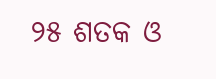୨୫ ଶତକ ଓ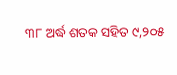୩୮ ଅର୍ଦ୍ଧ ଶତକ ସହିତ ୯,୨୦୫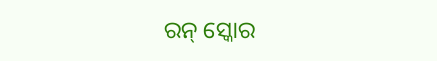ରନ୍ ସ୍କୋର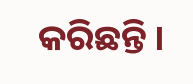କରିଛନ୍ତି ।